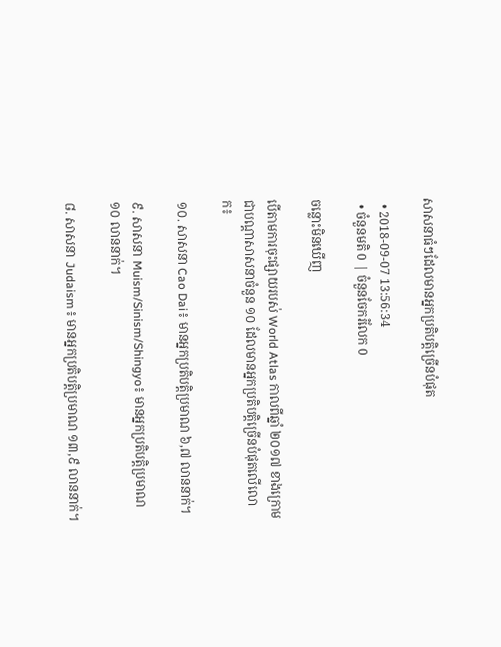សាសនាធំៗដែលមានអ្នកប្រតិបត្តិច្រើនបំផុត

  • 2018-09-07 13:56:34
  • ចំនួនមតិ 0 | ចំនួនចែករំលែក 0

ចន្លោះមិនឃើញ

បើតាមការចុះផ្សាយរបស់ World Atlas កាលពីឆ្នាំ ២០១៧ ខាងក្រោមជាបណ្ដាសាសនាចំនួន ១០ ដែលមានអ្នកប្រតិបត្តិច្រើនបំផុតលើលោក៖

១០. សាសនា Cao Dai៖ មានអ្នកប្រតិបត្តិប្រមាណ ៦,៧ លាននាក់។

៩. សាសនា Muism/Sinism/Shingyo៖ មានអ្នកប្រតិបត្តិប្រមាណ ១០ លាននាក់។

៨. សាសនា Judaism៖ មានអ្នកប្រតិបត្តិប្រមាណ ១៣,៩ លាននាក់។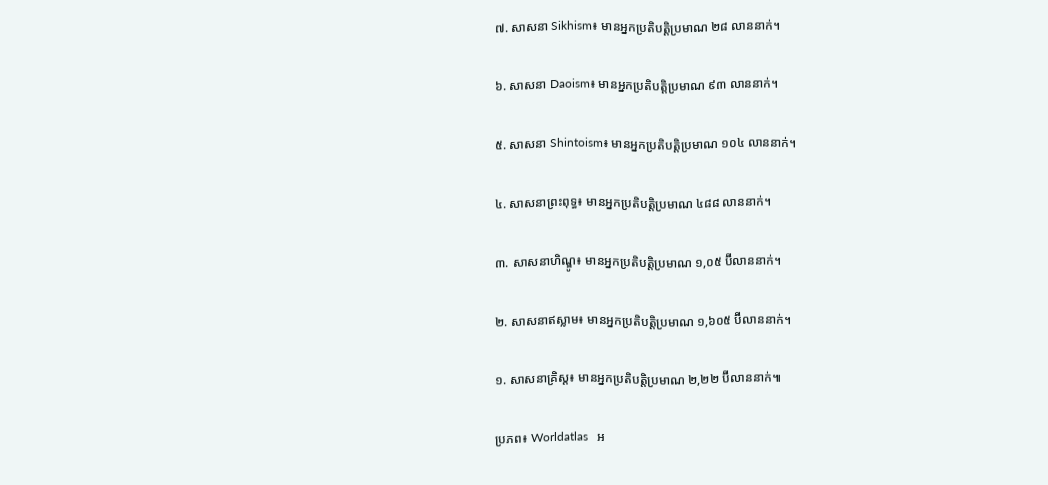៧. សាសនា Sikhism៖ មានអ្នកប្រតិបត្តិប្រមាណ ២៨ លាននាក់។

៦. សាសនា Daoism៖ មានអ្នកប្រតិបត្តិប្រមាណ ៩៣ លាននាក់។

៥. សាសនា Shintoism៖ មានអ្នកប្រតិបត្តិប្រមាណ ១០៤ លាននាក់។

៤. សាសនាព្រះពុទ្ធ៖ មានអ្នកប្រតិបត្តិប្រមាណ ៤៨៨ លាននាក់។

៣. សាសនាហិណ្ឌូ៖ មានអ្នកប្រតិបត្តិប្រមាណ ១,០៥ ប៊ីលាននាក់។

២. សាសនាឥស្លាម៖ មានអ្នកប្រតិបត្តិប្រមាណ ១,៦០៥ ប៊ីលាននាក់។

១. សាសនាគ្រិស្ត៖ មានអ្នកប្រតិបត្តិប្រមាណ ២,២២ ប៊ីលាននាក់៕

ប្រភព៖ Worldatlas   អ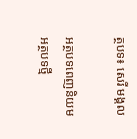ត្ថបទ៖ សេរី មង្គល

អត្ថបទពេញនិយម
អត្ថបទថ្មី